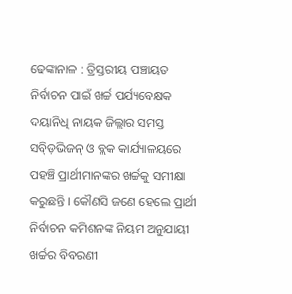ଢେଙ୍କାନାଳ : ତ୍ରିସ୍ତରୀୟ ପଞ୍ଚାୟତ ନିର୍ବାଚନ ପାଇଁ ଖର୍ଚ୍ଚ ପର୍ଯ୍ୟବେକ୍ଷକ ଦୟାନିଧି ନାୟକ ଜିଲ୍ଲାର ସମସ୍ତ ସବ୍ଡ଼ିଭିଜନ୍ ଓ ବ୍ଲକ କାର୍ଯ୍ୟାଳୟରେ ପହଞ୍ଚି ପ୍ରାର୍ଥୀମାନଙ୍କର ଖର୍ଚ୍ଚକୁ ସମୀକ୍ଷା କରୁଛନ୍ତି । କୌଣସି ଜଣେ ହେଲେ ପ୍ରାର୍ଥୀ ନିର୍ବାଚନ କମିଶନଙ୍କ ନିୟମ ଅନୁଯାୟୀ ଖର୍ଚ୍ଚର ବିବରଣୀ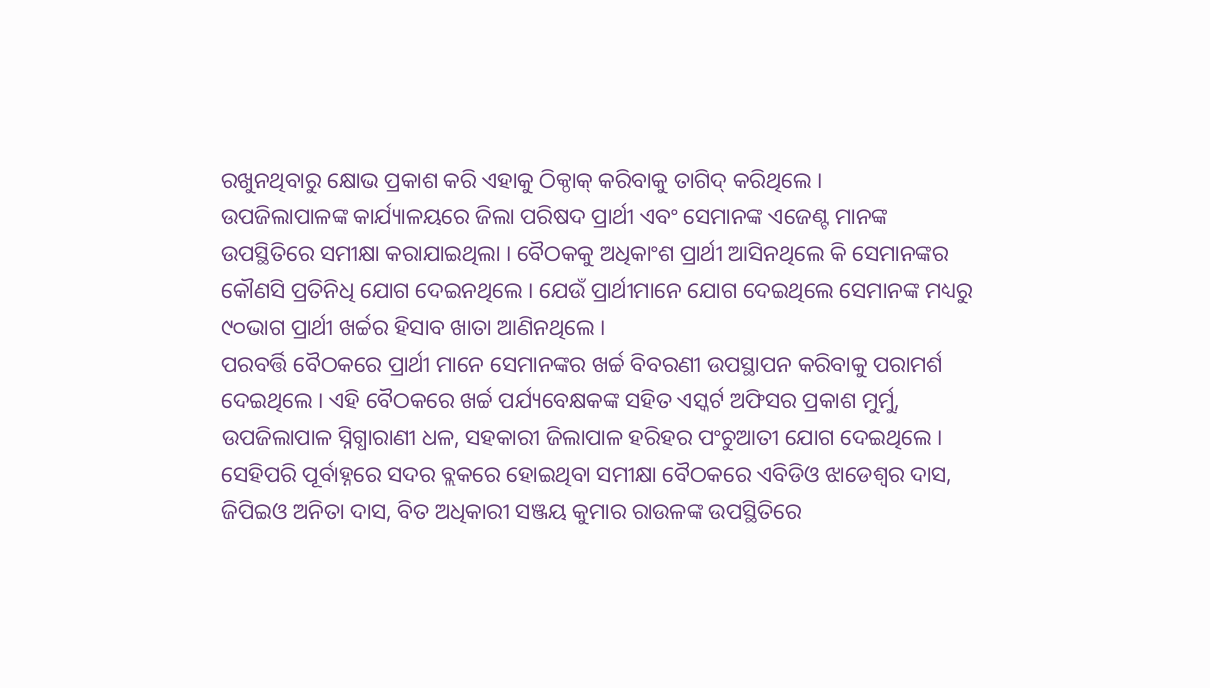ରଖୁନଥିବାରୁ କ୍ଷୋଭ ପ୍ରକାଶ କରି ଏହାକୁ ଠିକ୍ଠାକ୍ କରିବାକୁ ତାଗିଦ୍ କରିଥିଲେ ।
ଉପଜିଲାପାଳଙ୍କ କାର୍ଯ୍ୟାଳୟରେ ଜିଲା ପରିଷଦ ପ୍ରାର୍ଥୀ ଏବଂ ସେମାନଙ୍କ ଏଜେଣ୍ଟ ମାନଙ୍କ ଉପସ୍ଥିତିରେ ସମୀକ୍ଷା କରାଯାଇଥିଲା । ବୈଠକକୁ ଅଧିକାଂଶ ପ୍ରାର୍ଥୀ ଆସିନଥିଲେ କି ସେମାନଙ୍କର କୌଣସି ପ୍ରତିନିଧି ଯୋଗ ଦେଇନଥିଲେ । ଯେଉଁ ପ୍ରାର୍ଥୀମାନେ ଯୋଗ ଦେଇଥିଲେ ସେମାନଙ୍କ ମଧ୍ୟରୁ ୯୦ଭାଗ ପ୍ରାର୍ଥୀ ଖର୍ଚ୍ଚର ହିସାବ ଖାତା ଆଣିନଥିଲେ ।
ପରବର୍ତ୍ତି ବୈଠକରେ ପ୍ରାର୍ଥୀ ମାନେ ସେମାନଙ୍କର ଖର୍ଚ୍ଚ ବିବରଣୀ ଉପସ୍ଥାପନ କରିବାକୁ ପରାମର୍ଶ ଦେଇଥିଲେ । ଏହି ବୈଠକରେ ଖର୍ଚ୍ଚ ପର୍ଯ୍ୟବେକ୍ଷକଙ୍କ ସହିତ ଏସ୍କର୍ଟ ଅଫିସର ପ୍ରକାଶ ମୁର୍ମୁ, ଉପଜିଲାପାଳ ସ୍ନିଗ୍ଧାରାଣୀ ଧଳ, ସହକାରୀ ଜିଲାପାଳ ହରିହର ପଂଚୁଆତୀ ଯୋଗ ଦେଇଥିଲେ ।
ସେହିପରି ପୂର୍ବାହ୍ନରେ ସଦର ବ୍ଲକରେ ହୋଇଥିବା ସମୀକ୍ଷା ବୈଠକରେ ଏବିଡିଓ ଝାଡେଶ୍ୱର ଦାସ, ଜିପିଇଓ ଅନିତା ଦାସ, ବିତ ଅଧିକାରୀ ସଞ୍ଜୟ କୁମାର ରାଉଳଙ୍କ ଉପସ୍ଥିତିରେ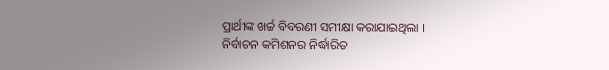ପ୍ରାର୍ଥୀଙ୍କ ଖର୍ଚ୍ଚ ବିବରଣୀ ସମୀକ୍ଷା କରାଯାଇଥିଲା ।
ନିର୍ବାଚନ କମିଶନର ନିର୍ଦ୍ଧାରିତ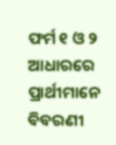ଫର୍ମ ୧ ଓ ୨ ଆଧାରରେ ପ୍ରାର୍ଥୀମାନେ ବିବରଣୀ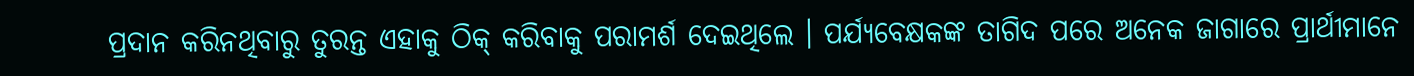ପ୍ରଦାନ କରିନଥିବାରୁ ତୁରନ୍ତ ଏହାକୁ ଠିକ୍ କରିବାକୁ ପରାମର୍ଶ ଦେଇଥିଲେ । ପର୍ଯ୍ୟବେକ୍ଷକଙ୍କ ତାଗିଦ ପରେ ଅନେକ ଜାଗାରେ ପ୍ରାର୍ଥୀମାନେ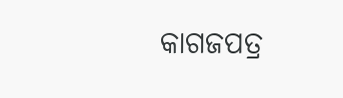କାଗଜପତ୍ର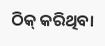ଠିକ୍ କରିଥିବା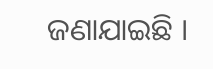ଜଣାଯାଇଛି ।